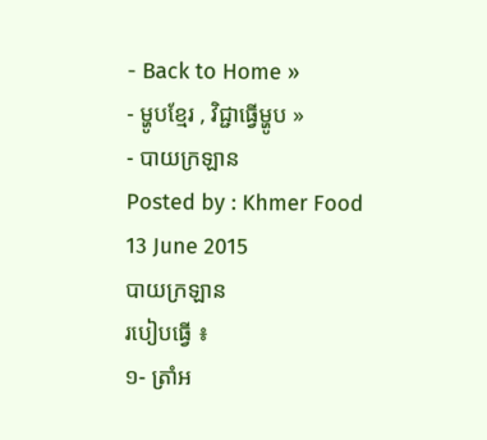- Back to Home »
- ម្ហូបខ្មែរ , វិជ្ជាធ្វើម្ហូប »
- បាយក្រឡាន
Posted by : Khmer Food
13 June 2015
បាយក្រឡាន
របៀបធ្វើ ៖
១- ត្រាំអ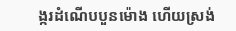ង្ករដំណើបបួនម៉ោង ហើយស្រង់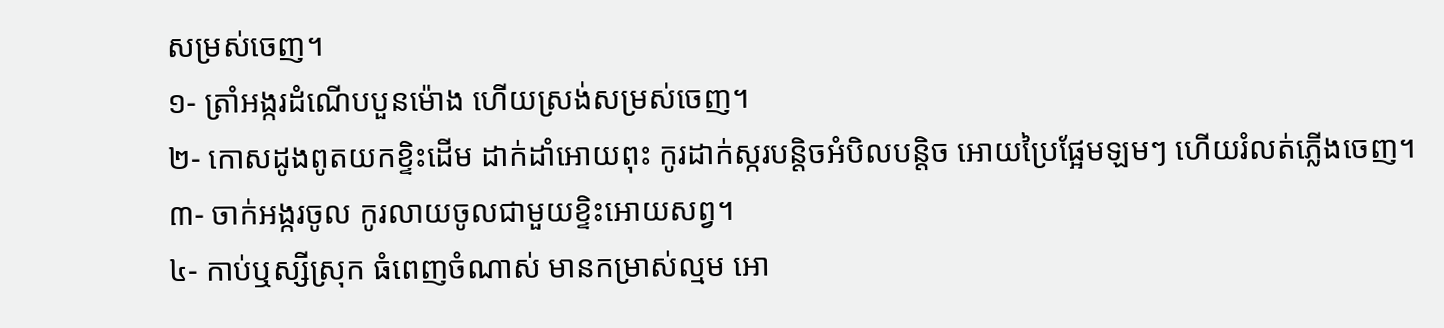សម្រស់ចេញ។
១- ត្រាំអង្ករដំណើបបួនម៉ោង ហើយស្រង់សម្រស់ចេញ។
២- កោសដូងពូតយកខ្ទិះដើម ដាក់ដាំអោយពុះ កូរដាក់ស្ករបន្តិចអំបិលបន្តិច អោយប្រៃផ្អែមឡមៗ ហើយរំលត់ភ្លើងចេញ។
៣- ចាក់អង្ករចូល កូរលាយចូលជាមួយខ្ទិះអោយសព្វ។
៤- កាប់ឬស្សីស្រុក ធំពេញចំណាស់ មានកម្រាស់ល្មម អោ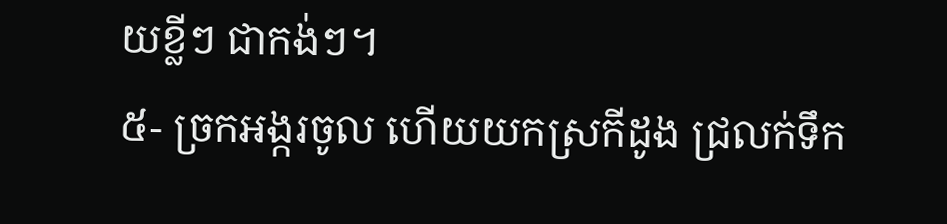យខ្លីៗ ជាកង់ៗ។
៥- ច្រកអង្ករចូល ហើយយកស្រកីដូង ជ្រលក់ទឹក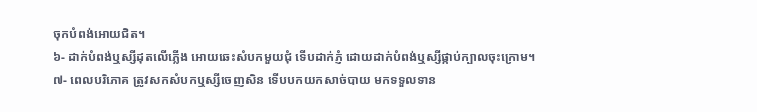ចុកបំពង់អោយជិត។
៦- ដាក់បំពង់ឬស្សីដុតលើភ្លើង អោយឆេះសំបកមួយជុំ ទើបដាក់ភ្ញំ ដោយដាក់បំពង់ឬស្សីផ្កាប់ក្បាលចុះក្រោម។
៧- ពេលបរិភោគ ត្រូវសកសំបកឬស្សីចេញសិន ទើបបកយកសាច់បាយ មកទទួលទាន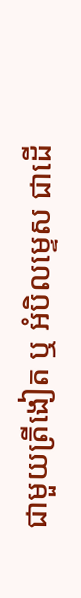ជាមួយត្រីងៀត ឬ អំបិលម្ទេស ជាដើ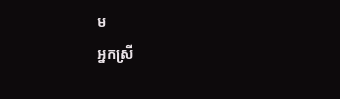ម
អ្នកស្រី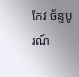កែវ ច័ន្ទបូរណ៍